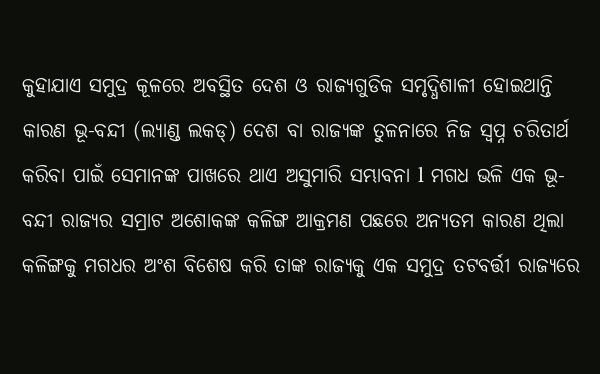କୁହାଯାଏ ସମୁଦ୍ର କୂଳରେ ଅବସ୍ଥିତ ଦେଶ ଓ ରାଜ୍ୟଗୁଡିକ ସମୃଦ୍ଧିଶାଳୀ ହୋଇଥାନ୍ତି କାରଣ ଭୂ-ବନ୍ଦୀ (ଲ୍ୟାଣ୍ଡ ଲକଡ୍) ଦେଶ ବା ରାଜ୍ୟଙ୍କ ତୁଳନାରେ ନିଜ ସ୍ଵପ୍ନ ଚରିତାର୍ଥ କରିବା ପାଇଁ ସେମାନଙ୍କ ପାଖରେ ଥାଏ ଅସୁମାରି ସମ୍ଭାବନା l ମଗଧ ଭଳି ଏକ ଭୂ-ବନ୍ଦୀ ରାଜ୍ୟର ସମ୍ରାଟ ଅଶୋକଙ୍କ କଳିଙ୍ଗ ଆକ୍ରମଣ ପଛରେ ଅନ୍ୟତମ କାରଣ ଥିଲା କଳିଙ୍ଗକୁ ମଗଧର ଅଂଶ ବିଶେଷ କରି ତାଙ୍କ ରାଜ୍ୟକୁ ଏକ ସମୁଦ୍ର ତଟବର୍ତ୍ତୀ ରାଜ୍ୟରେ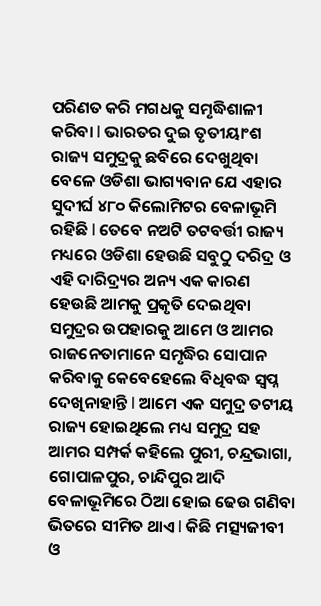ପରିଣତ କରି ମଗଧକୁ ସମୃଦ୍ଧିଶାଳୀ କରିବା l ଭାରତର ଦୁଇ ତୃତୀୟାଂଶ ରାଜ୍ୟ ସମୁଦ୍ରକୁ ଛବିରେ ଦେଖୁଥିବା ବେଳେ ଓଡିଶା ଭାଗ୍ୟବାନ ଯେ ଏହାର ସୁଦୀର୍ଘ ୪୮୦ କିଲୋମିଟର ବେଳାଭୂମି ରହିଛି l ତେବେ ନଅଟି ତଟବର୍ତ୍ତୀ ରାଜ୍ୟ ମଧ୍ୟରେ ଓଡିଶା ହେଉଛି ସବୁଠୁ ଦରିଦ୍ର ଓ ଏହି ଦାରିଦ୍ର୍ୟର ଅନ୍ୟ ଏକ କାରଣ ହେଉଛି ଆମକୁ ପ୍ରକୃତି ଦେଇଥିବା ସମୁଦ୍ରର ଉପହାରକୁ ଆମେ ଓ ଆମର ରାଜନେତାମାନେ ସମୃଦ୍ଧିର ସୋପାନ କରିବାକୁ କେବେହେଲେ ବିଧିବଦ୍ଧ ସ୍ଵପ୍ନ ଦେଖିନାହାନ୍ତି l ଆମେ ଏକ ସମୁଦ୍ର ତଟୀୟ ରାଜ୍ୟ ହୋଇଥିଲେ ମଧ୍ୟ ସମୁଦ୍ର ସହ ଆମର ସମ୍ପର୍କ କହିଲେ ପୁରୀ, ଚନ୍ଦ୍ରଭାଗା, ଗୋପାଳପୁର, ଚାନ୍ଦିପୁର ଆଦି ବେଳାଭୂମିରେ ଠିଆ ହୋଇ ଢେଉ ଗଣିବା ଭିତରେ ସୀମିତ ଥାଏ l କିଛି ମତ୍ସ୍ୟଜୀବୀ ଓ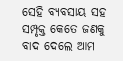ସେହି ବ୍ୟବସାୟ ସହ ସମ୍ପୃକ୍ତ କେତେ ଜଣକୁ ବାଦ ଦେଲେ ଆମ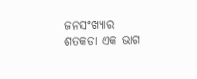ଜନସଂଖ୍ୟାର ଶତକଡା ଏକ ଭାଗ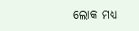ଲୋକ ମଧ୍ୟ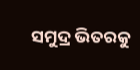ସମୁଦ୍ର ଭିତରକୁ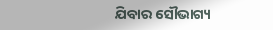ଯିବାର ସୌଭାଗ୍ୟ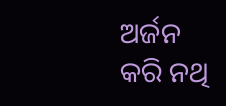ଅର୍ଜନ କରି ନଥି